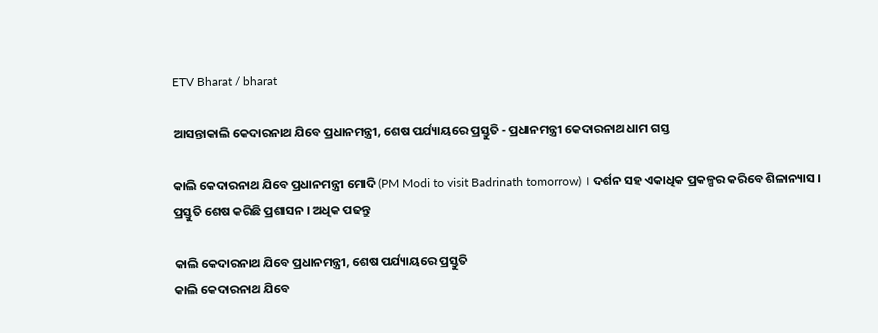ETV Bharat / bharat

ଆସନ୍ତାକାଲି କେଦାରନାଥ ଯିବେ ପ୍ରଧାନମନ୍ତ୍ରୀ, ଶେଷ ପର୍ଯ୍ୟାୟରେ ପ୍ରସ୍ତୁତି - ପ୍ରଧାନମନ୍ତ୍ରୀ କେଦାରନାଥ ଧାମ ଗସ୍ତ

କାଲି କେଦାରନାଥ ଯିବେ ପ୍ରଧାନମନ୍ତ୍ରୀ ମୋଦି (PM Modi to visit Badrinath tomorrow) । ଦର୍ଶନ ସହ ଏକାଧିକ ପ୍ରକଳ୍ପର କରିବେ ଶିଳାନ୍ୟାସ । ପ୍ରସ୍ତୁତି ଶେଷ କରିଛି ପ୍ରଶାସନ । ଅଧିକ ପଢନ୍ତୁ

କାଲି କେଦାରନାଥ ଯିବେ ପ୍ରଧାନମନ୍ତ୍ରୀ, ଶେଷ ପର୍ଯ୍ୟାୟରେ ପ୍ରସ୍ତୁତି
କାଲି କେଦାରନାଥ ଯିବେ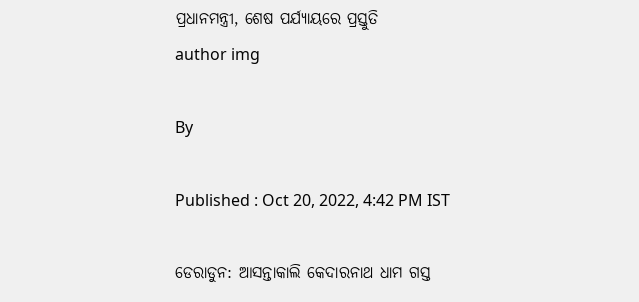ପ୍ରଧାନମନ୍ତ୍ରୀ, ଶେଷ ପର୍ଯ୍ୟାୟରେ ପ୍ରସ୍ତୁତି
author img

By

Published : Oct 20, 2022, 4:42 PM IST

ଡେରାଡୁନ: ଆସନ୍ତାକାଲି କେଦାରନାଥ ଧାମ ଗସ୍ତ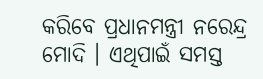କରିବେ ପ୍ରଧାନମନ୍ତ୍ରୀ ନରେନ୍ଦ୍ର ମୋଦି । ଏଥିପାଇଁ ସମସ୍ତ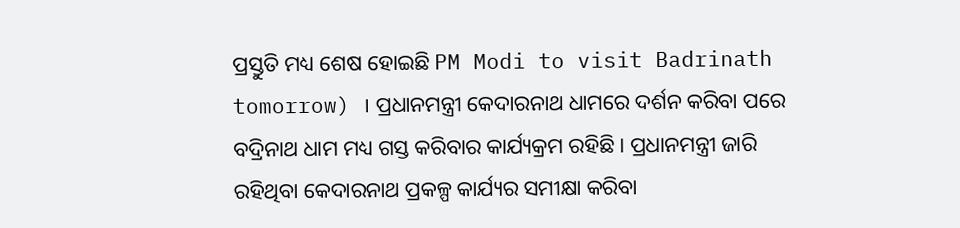ପ୍ରସ୍ତୁତି ମଧ୍ୟ ଶେଷ ହୋଇଛି PM Modi to visit Badrinath tomorrow) । ପ୍ରଧାନମନ୍ତ୍ରୀ କେଦାରନାଥ ଧାମରେ ଦର୍ଶନ କରିବା ପରେ ବଦ୍ରିନାଥ ଧାମ ମଧ୍ୟ ଗସ୍ତ କରିବାର କାର୍ଯ୍ୟକ୍ରମ ରହିଛି । ପ୍ରଧାନମନ୍ତ୍ରୀ ଜାରି ରହିଥିବା କେଦାରନାଥ ପ୍ରକଳ୍ପ କାର୍ଯ୍ୟର ସମୀକ୍ଷା କରିବା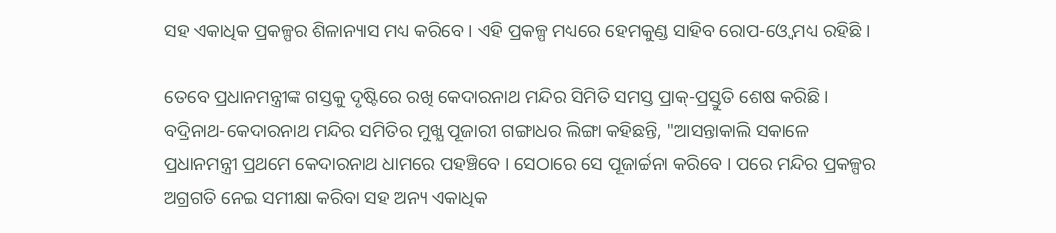ସହ ଏକାଧିକ ପ୍ରକଳ୍ପର ଶିଳାନ୍ୟାସ ମଧ୍ୟ କରିବେ । ଏହି ପ୍ରକଳ୍ପ ମଧ୍ୟରେ ହେମକୁଣ୍ଡ ସାହିବ ରୋପ-ଓ୍ବେ ମଧ୍ୟ ରହିଛି ।

ତେବେ ପ୍ରଧାନମନ୍ତ୍ରୀଙ୍କ ଗସ୍ତକୁ ଦୃଷ୍ଟିରେ ରଖି କେଦାରନାଥ ମନ୍ଦିର ସିମିତି ସମସ୍ତ ପ୍ରାକ୍‌-ପ୍ରସ୍ତୁତି ଶେଷ କରିଛି । ବଦ୍ରିନାଥ-କେଦାରନାଥ ମନ୍ଦିର ସମିତିର ମୁଖ୍ଯ ପୂଜାରୀ ଗଙ୍ଗାଧର ଲିଙ୍ଗା କହିଛନ୍ତି, "ଆସନ୍ତାକାଲି ସକାଳେ ପ୍ରଧାନମନ୍ତ୍ରୀ ପ୍ରଥମେ କେଦାରନାଥ ଧାମରେ ପହଞ୍ଚିବେ । ସେଠାରେ ସେ ପୂଜାର୍ଚ୍ଚନା କରିବେ । ପରେ ମନ୍ଦିର ପ୍ରକଳ୍ପର ଅଗ୍ରଗତି ନେଇ ସମୀକ୍ଷା କରିବା ସହ ଅନ୍ୟ ଏକାଧିକ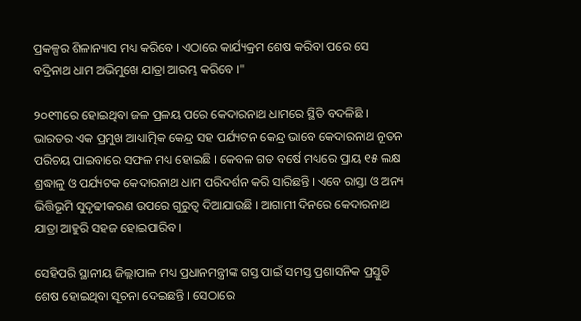ପ୍ରକଳ୍ପର ଶିଳାନ୍ୟାସ ମଧ୍ୟ କରିବେ । ଏଠାରେ କାର୍ଯ୍ୟକ୍ରମ ଶେଷ କରିବା ପରେ ସେ ବଦ୍ରିନାଥ ଧାମ ଅଭିମୁଖେ ଯାତ୍ରା ଆରମ୍ଭ କରିବେ ।"

୨୦୧୩ରେ ହୋଇଥିବା ଜଳ ପ୍ରଳୟ ପରେ କେଦାରନାଥ ଧାମରେ ସ୍ଥିତି ବଦଳିଛି । ଭାରତର ଏକ ପ୍ରମୁଖ ଆଧ୍ୟାତ୍ମିକ କେନ୍ଦ୍ର ସହ ପର୍ଯ୍ୟଟନ କେନ୍ଦ୍ର ଭାବେ କେଦାରନାଥ ନୂତନ ପରିଚୟ ପାଇବାରେ ସଫଳ ମଧ୍ୟ ହୋଇଛି । କେବଳ ଗତ ବର୍ଷେ ମଧ୍ୟରେ ପ୍ରାୟ ୧୫ ଲକ୍ଷ ଶ୍ରଦ୍ଧାଳୁ ଓ ପର୍ଯ୍ୟଟକ କେଦାରନାଥ ଧାମ ପରିଦର୍ଶନ କରି ସାରିଛନ୍ତି । ଏବେ ରାସ୍ତା ଓ ଅନ୍ୟ ଭିତ୍ତିଭୂମି ସୁଦୃଢୀକରଣ ଉପରେ ଗୁରୁତ୍ବ ଦିଆଯାଉଛି । ଆଗାମୀ ଦିନରେ କେଦାରନାଥ ଯାତ୍ରା ଆହୁରି ସହଜ ହୋଇପାରିବ ।

ସେହିପରି ସ୍ଥାନୀୟ ଜିଲ୍ଲାପାଳ ମଧ୍ୟ ପ୍ରଧାନମନ୍ତ୍ରୀଙ୍କ ଗସ୍ତ ପାଇଁ ସମସ୍ତ ପ୍ରଶାସନିକ ପ୍ରସ୍ତୁତି ଶେଷ ହୋଇଥିବା ସୂଚନା ଦେଇଛନ୍ତି । ସେଠାରେ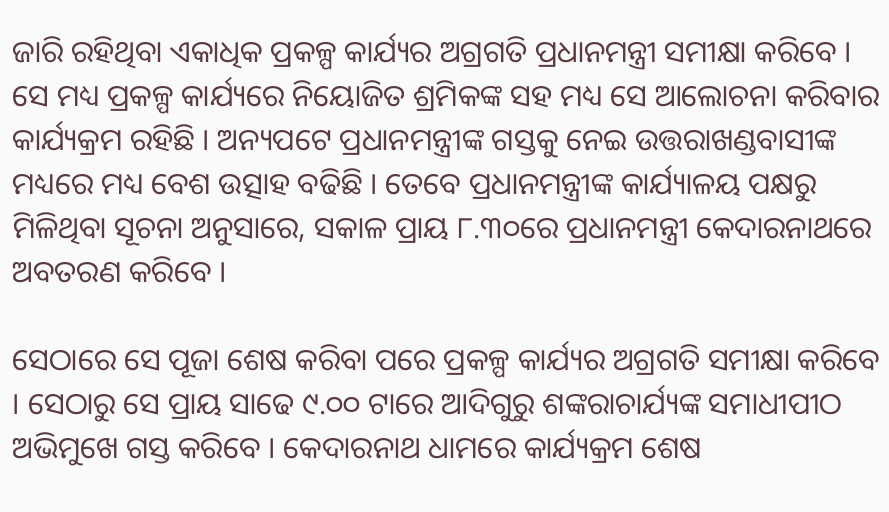ଜାରି ରହିଥିବା ଏକାଧିକ ପ୍ରକଳ୍ପ କାର୍ଯ୍ୟର ଅଗ୍ରଗତି ପ୍ରଧାନମନ୍ତ୍ରୀ ସମୀକ୍ଷା କରିବେ । ସେ ମଧ୍ୟ ପ୍ରକଳ୍ପ କାର୍ଯ୍ୟରେ ନିୟୋଜିତ ଶ୍ରମିକଙ୍କ ସହ ମଧ୍ୟ ସେ ଆଲୋଚନା କରିବାର କାର୍ଯ୍ୟକ୍ରମ ରହିଛି । ଅନ୍ୟପଟେ ପ୍ରଧାନମନ୍ତ୍ରୀଙ୍କ ଗସ୍ତକୁ ନେଇ ଉତ୍ତରାଖଣ୍ଡବାସୀଙ୍କ ମଧ୍ୟରେ ମଧ୍ୟ ବେଶ ଉତ୍ସାହ ବଢିଛି । ତେବେ ପ୍ରଧାନମନ୍ତ୍ରୀଙ୍କ କାର୍ଯ୍ୟାଳୟ ପକ୍ଷରୁ ମିଳିଥିବା ସୂଚନା ଅନୁସାରେ, ସକାଳ ପ୍ରାୟ ୮.୩୦ରେ ପ୍ରଧାନମନ୍ତ୍ରୀ କେଦାରନାଥରେ ଅବତରଣ କରିବେ ।

ସେଠାରେ ସେ ପୂଜା ଶେଷ କରିବା ପରେ ପ୍ରକଳ୍ପ କାର୍ଯ୍ୟର ଅଗ୍ରଗତି ସମୀକ୍ଷା କରିବେ । ସେଠାରୁ ସେ ପ୍ରାୟ ସାଢେ ୯.୦୦ ଟାରେ ଆଦିଗୁରୁ ଶଙ୍କରାଚାର୍ଯ୍ୟଙ୍କ ସମାଧୀପୀଠ ଅଭିମୁଖେ ଗସ୍ତ କରିବେ । କେଦାରନାଥ ଧାମରେ କାର୍ଯ୍ୟକ୍ରମ ଶେଷ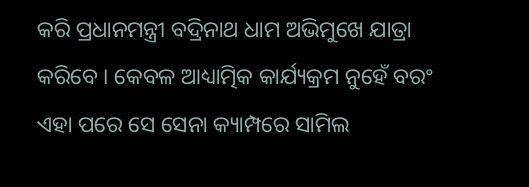କରି ପ୍ରଧାନମନ୍ତ୍ରୀ ବଦ୍ରିନାଥ ଧାମ ଅଭିମୁଖେ ଯାତ୍ରା କରିବେ । କେବଳ ଆଧ୍ୟାତ୍ମିକ କାର୍ଯ୍ୟକ୍ରମ ନୁହେଁ ବରଂ ଏହା ପରେ ସେ ସେନା କ୍ୟାମ୍ପରେ ସାମିଲ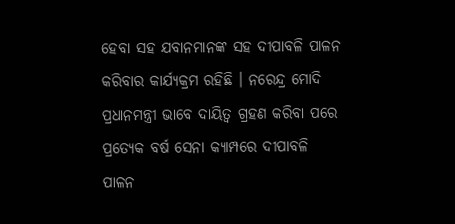ହେବା ସହ ଯବାନମାନଙ୍କ ସହ ଦୀପାବଳି ପାଳନ କରିବାର କାର୍ଯ୍ୟକ୍ରମ ରହିଛି । ନରେନ୍ଦ୍ର ମୋଦି ପ୍ରଧାନମନ୍ତ୍ରୀ ଭାବେ ଦାୟିତ୍ବ ଗ୍ରହଣ କରିବା ପରେ ପ୍ରତ୍ୟେକ ବର୍ଷ ସେନା କ୍ୟାମ୍ପରେ ଦୀପାବଳି ପାଳନ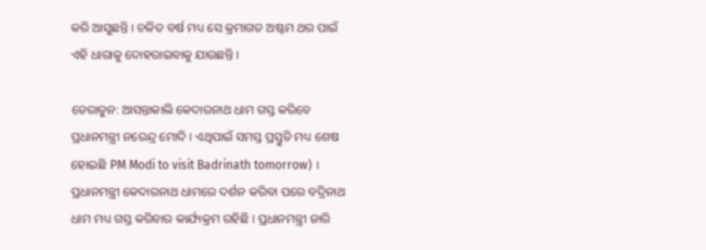କରି ଆସୁଛନ୍ତି । ଚଳିତ ବର୍ଷ ମଧ୍ୟ ସେ କ୍ରମାଗତ ଅଷ୍ଟମ ଥର ପାଇଁ ଏହି ଧାରାକୁ ଦୋହରାଇବାକୁ ଯାଉଛନ୍ତି ।

ଡେରାଡୁନ: ଆସନ୍ତାକାଲି କେଦାରନାଥ ଧାମ ଗସ୍ତ କରିବେ ପ୍ରଧାନମନ୍ତ୍ରୀ ନରେନ୍ଦ୍ର ମୋଦି । ଏଥିପାଇଁ ସମସ୍ତ ପ୍ରସ୍ତୁତି ମଧ୍ୟ ଶେଷ ହୋଇଛି PM Modi to visit Badrinath tomorrow) । ପ୍ରଧାନମନ୍ତ୍ରୀ କେଦାରନାଥ ଧାମରେ ଦର୍ଶନ କରିବା ପରେ ବଦ୍ରିନାଥ ଧାମ ମଧ୍ୟ ଗସ୍ତ କରିବାର କାର୍ଯ୍ୟକ୍ରମ ରହିଛି । ପ୍ରଧାନମନ୍ତ୍ରୀ ଜାରି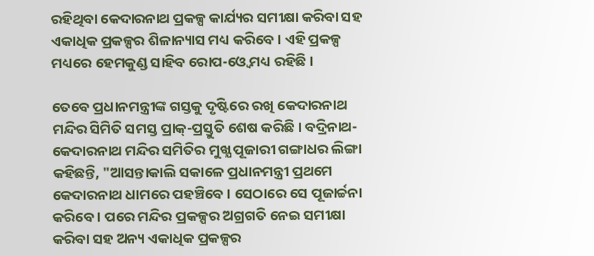ରହିଥିବା କେଦାରନାଥ ପ୍ରକଳ୍ପ କାର୍ଯ୍ୟର ସମୀକ୍ଷା କରିବା ସହ ଏକାଧିକ ପ୍ରକଳ୍ପର ଶିଳାନ୍ୟାସ ମଧ୍ୟ କରିବେ । ଏହି ପ୍ରକଳ୍ପ ମଧ୍ୟରେ ହେମକୁଣ୍ଡ ସାହିବ ରୋପ-ଓ୍ବେ ମଧ୍ୟ ରହିଛି ।

ତେବେ ପ୍ରଧାନମନ୍ତ୍ରୀଙ୍କ ଗସ୍ତକୁ ଦୃଷ୍ଟିରେ ରଖି କେଦାରନାଥ ମନ୍ଦିର ସିମିତି ସମସ୍ତ ପ୍ରାକ୍‌-ପ୍ରସ୍ତୁତି ଶେଷ କରିଛି । ବଦ୍ରିନାଥ-କେଦାରନାଥ ମନ୍ଦିର ସମିତିର ମୁଖ୍ଯ ପୂଜାରୀ ଗଙ୍ଗାଧର ଲିଙ୍ଗା କହିଛନ୍ତି, "ଆସନ୍ତାକାଲି ସକାଳେ ପ୍ରଧାନମନ୍ତ୍ରୀ ପ୍ରଥମେ କେଦାରନାଥ ଧାମରେ ପହଞ୍ଚିବେ । ସେଠାରେ ସେ ପୂଜାର୍ଚ୍ଚନା କରିବେ । ପରେ ମନ୍ଦିର ପ୍ରକଳ୍ପର ଅଗ୍ରଗତି ନେଇ ସମୀକ୍ଷା କରିବା ସହ ଅନ୍ୟ ଏକାଧିକ ପ୍ରକଳ୍ପର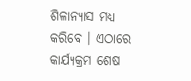ଶିଳାନ୍ୟାସ ମଧ୍ୟ କରିବେ । ଏଠାରେ କାର୍ଯ୍ୟକ୍ରମ ଶେଷ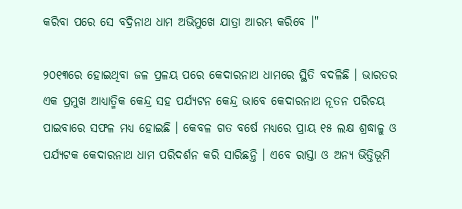କରିବା ପରେ ସେ ବଦ୍ରିନାଥ ଧାମ ଅଭିମୁଖେ ଯାତ୍ରା ଆରମ୍ଭ କରିବେ ।"

୨୦୧୩ରେ ହୋଇଥିବା ଜଳ ପ୍ରଳୟ ପରେ କେଦାରନାଥ ଧାମରେ ସ୍ଥିତି ବଦଳିଛି । ଭାରତର ଏକ ପ୍ରମୁଖ ଆଧ୍ୟାତ୍ମିକ କେନ୍ଦ୍ର ସହ ପର୍ଯ୍ୟଟନ କେନ୍ଦ୍ର ଭାବେ କେଦାରନାଥ ନୂତନ ପରିଚୟ ପାଇବାରେ ସଫଳ ମଧ୍ୟ ହୋଇଛି । କେବଳ ଗତ ବର୍ଷେ ମଧ୍ୟରେ ପ୍ରାୟ ୧୫ ଲକ୍ଷ ଶ୍ରଦ୍ଧାଳୁ ଓ ପର୍ଯ୍ୟଟକ କେଦାରନାଥ ଧାମ ପରିଦର୍ଶନ କରି ସାରିଛନ୍ତି । ଏବେ ରାସ୍ତା ଓ ଅନ୍ୟ ଭିତ୍ତିଭୂମି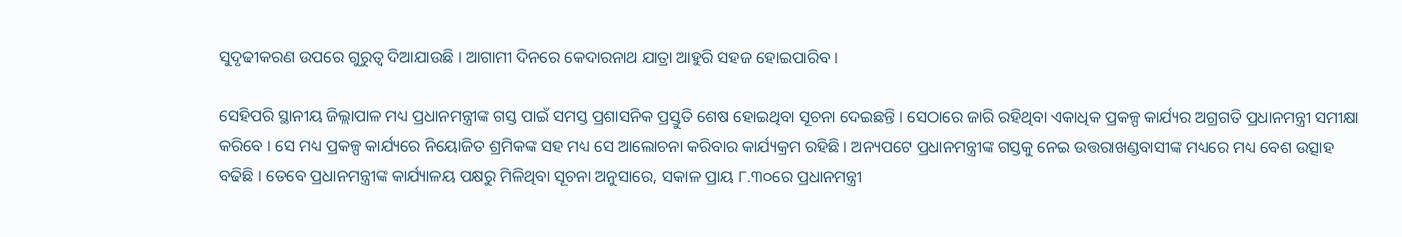ସୁଦୃଢୀକରଣ ଉପରେ ଗୁରୁତ୍ବ ଦିଆଯାଉଛି । ଆଗାମୀ ଦିନରେ କେଦାରନାଥ ଯାତ୍ରା ଆହୁରି ସହଜ ହୋଇପାରିବ ।

ସେହିପରି ସ୍ଥାନୀୟ ଜିଲ୍ଲାପାଳ ମଧ୍ୟ ପ୍ରଧାନମନ୍ତ୍ରୀଙ୍କ ଗସ୍ତ ପାଇଁ ସମସ୍ତ ପ୍ରଶାସନିକ ପ୍ରସ୍ତୁତି ଶେଷ ହୋଇଥିବା ସୂଚନା ଦେଇଛନ୍ତି । ସେଠାରେ ଜାରି ରହିଥିବା ଏକାଧିକ ପ୍ରକଳ୍ପ କାର୍ଯ୍ୟର ଅଗ୍ରଗତି ପ୍ରଧାନମନ୍ତ୍ରୀ ସମୀକ୍ଷା କରିବେ । ସେ ମଧ୍ୟ ପ୍ରକଳ୍ପ କାର୍ଯ୍ୟରେ ନିୟୋଜିତ ଶ୍ରମିକଙ୍କ ସହ ମଧ୍ୟ ସେ ଆଲୋଚନା କରିବାର କାର୍ଯ୍ୟକ୍ରମ ରହିଛି । ଅନ୍ୟପଟେ ପ୍ରଧାନମନ୍ତ୍ରୀଙ୍କ ଗସ୍ତକୁ ନେଇ ଉତ୍ତରାଖଣ୍ଡବାସୀଙ୍କ ମଧ୍ୟରେ ମଧ୍ୟ ବେଶ ଉତ୍ସାହ ବଢିଛି । ତେବେ ପ୍ରଧାନମନ୍ତ୍ରୀଙ୍କ କାର୍ଯ୍ୟାଳୟ ପକ୍ଷରୁ ମିଳିଥିବା ସୂଚନା ଅନୁସାରେ, ସକାଳ ପ୍ରାୟ ୮.୩୦ରେ ପ୍ରଧାନମନ୍ତ୍ରୀ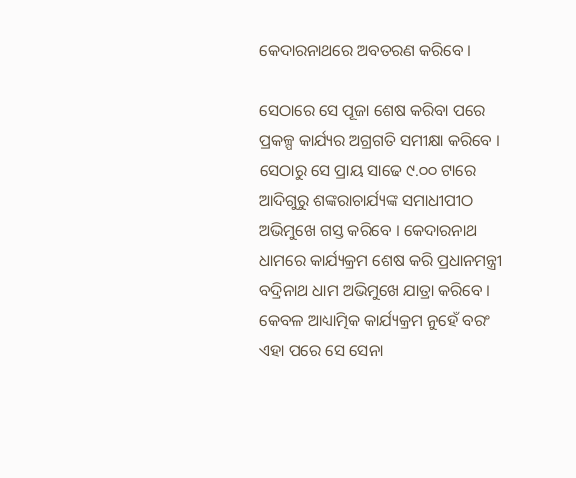କେଦାରନାଥରେ ଅବତରଣ କରିବେ ।

ସେଠାରେ ସେ ପୂଜା ଶେଷ କରିବା ପରେ ପ୍ରକଳ୍ପ କାର୍ଯ୍ୟର ଅଗ୍ରଗତି ସମୀକ୍ଷା କରିବେ । ସେଠାରୁ ସେ ପ୍ରାୟ ସାଢେ ୯.୦୦ ଟାରେ ଆଦିଗୁରୁ ଶଙ୍କରାଚାର୍ଯ୍ୟଙ୍କ ସମାଧୀପୀଠ ଅଭିମୁଖେ ଗସ୍ତ କରିବେ । କେଦାରନାଥ ଧାମରେ କାର୍ଯ୍ୟକ୍ରମ ଶେଷ କରି ପ୍ରଧାନମନ୍ତ୍ରୀ ବଦ୍ରିନାଥ ଧାମ ଅଭିମୁଖେ ଯାତ୍ରା କରିବେ । କେବଳ ଆଧ୍ୟାତ୍ମିକ କାର୍ଯ୍ୟକ୍ରମ ନୁହେଁ ବରଂ ଏହା ପରେ ସେ ସେନା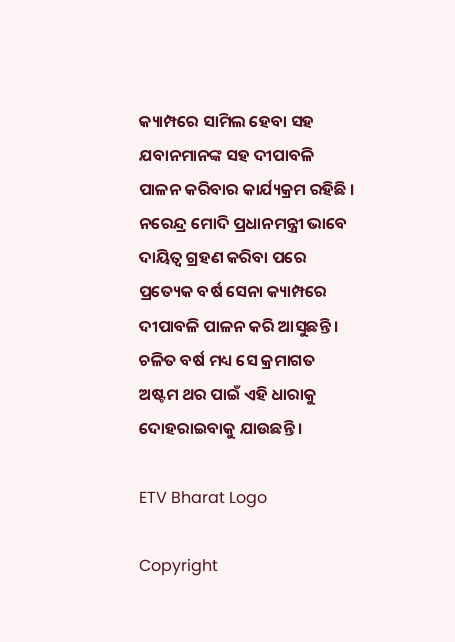କ୍ୟାମ୍ପରେ ସାମିଲ ହେବା ସହ ଯବାନମାନଙ୍କ ସହ ଦୀପାବଳି ପାଳନ କରିବାର କାର୍ଯ୍ୟକ୍ରମ ରହିଛି । ନରେନ୍ଦ୍ର ମୋଦି ପ୍ରଧାନମନ୍ତ୍ରୀ ଭାବେ ଦାୟିତ୍ବ ଗ୍ରହଣ କରିବା ପରେ ପ୍ରତ୍ୟେକ ବର୍ଷ ସେନା କ୍ୟାମ୍ପରେ ଦୀପାବଳି ପାଳନ କରି ଆସୁଛନ୍ତି । ଚଳିତ ବର୍ଷ ମଧ୍ୟ ସେ କ୍ରମାଗତ ଅଷ୍ଟମ ଥର ପାଇଁ ଏହି ଧାରାକୁ ଦୋହରାଇବାକୁ ଯାଉଛନ୍ତି ।

ETV Bharat Logo

Copyright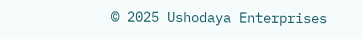© 2025 Ushodaya Enterprises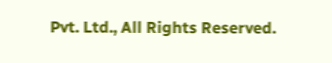Pvt. Ltd., All Rights Reserved.